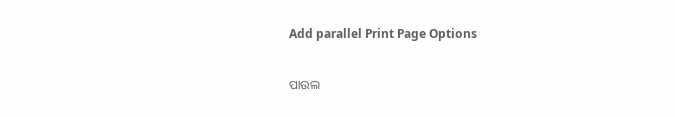Add parallel Print Page Options

ପାଉଲ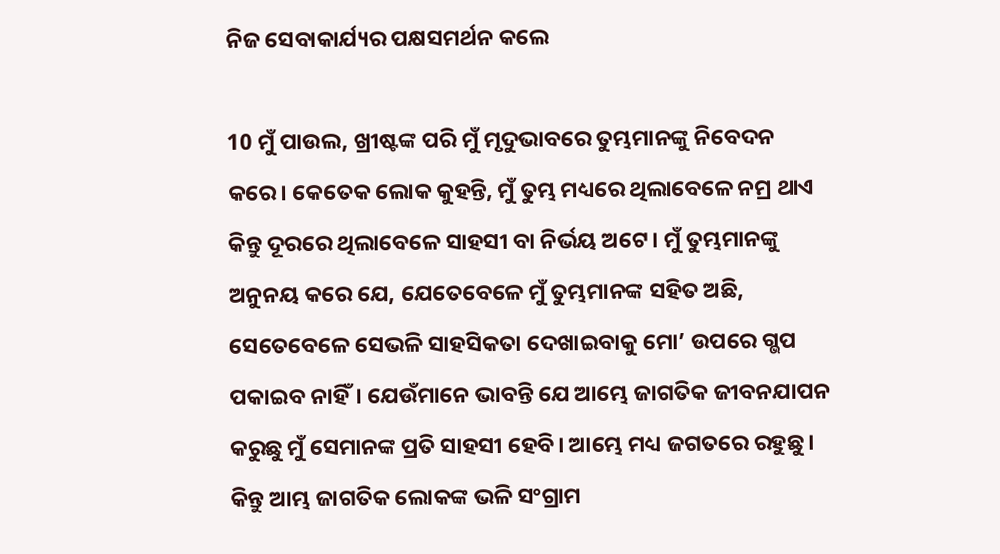ନିଜ ସେବାକାର୍ଯ୍ୟର ପକ୍ଷସମର୍ଥନ କଲେ

10 ମୁଁ ପାଉଲ, ଖ୍ରୀଷ୍ଟଙ୍କ ପରି ମୁଁ ମୃଦୁଭାବରେ ତୁମ୍ଭମାନଙ୍କୁ ନିବେଦନ କରେ। କେତେକ ଲୋକ କୁହନ୍ତି, ମୁଁ ତୁମ୍ଭ ମଧ୍ୟରେ ଥିଲାବେଳେ ନମ୍ର ଥାଏ କିନ୍ତୁ ଦୂରରେ ଥିଲାବେଳେ ସାହସୀ ବା ନିର୍ଭୟ ଅଟେ। ମୁଁ ତୁମ୍ଭମାନଙ୍କୁ ଅନୁନୟ କରେ ଯେ, ଯେତେବେଳେ ମୁଁ ତୁମ୍ଭମାନଙ୍କ ସହିତ ଅଛି, ସେତେବେଳେ ସେଭଳି ସାହସିକତା ଦେଖାଇବାକୁ ମୋ’ ଉପରେ ଗ୍ଭପ ପକାଇବ ନାହିଁ। ଯେଉଁମାନେ ଭାବନ୍ତି ଯେ ଆମ୍ଭେ ଜାଗତିକ ଜୀବନଯାପନ କରୁଛୁ ମୁଁ ସେମାନଙ୍କ ପ୍ରତି ସାହସୀ ହେବି। ଆମ୍ଭେ ମଧ୍ୟ ଜଗତରେ ରହୁଛୁ। କିନ୍ତୁ ଆମ୍ଭ ଜାଗତିକ ଲୋକଙ୍କ ଭଳି ସଂଗ୍ରାମ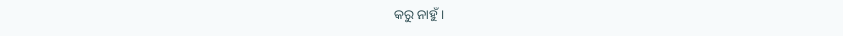କରୁ ନାହୁଁ।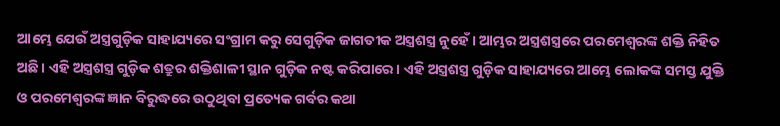ଆମ୍ଭେ ଯେଉଁ ଅସ୍ତ୍ରଗୁଡ଼ିକ ସାହାଯ୍ୟରେ ସଂଗ୍ରାମ କରୁ ସେଗୁଡ଼ିକ ଜାଗତୀକ ଅସ୍ତ୍ରଶସ୍ତ୍ର ନୁହେଁ। ଆମ୍ଭର ଅସ୍ତ୍ରଶସ୍ତ୍ରରେ ପରମେଶ୍ୱରଙ୍କ ଶକ୍ତି ନିହିତ ଅଛି। ଏହି ଅସ୍ତ୍ରଶସ୍ତ୍ର ଗୁଡ଼ିକ ଶତ୍ରୁର ଶକ୍ତିଶାଳୀ ସ୍ଥାନ ଗୁଡ଼ିକ ନଷ୍ଟ କରିପାରେ। ଏହି ଅସ୍ତ୍ରଶସ୍ତ୍ର ଗୁଡ଼ିକ ସାହାଯ୍ୟରେ ଆମ୍ଭେ ଲୋକଙ୍କ ସମସ୍ତ ଯୁକ୍ତି ଓ ପରମେଶ୍ୱରଙ୍କ ଜ୍ଞାନ ବିରୁଦ୍ଧରେ ଉଠୁଥିବା ପ୍ରତ୍ୟେକ ଗର୍ବର କଥା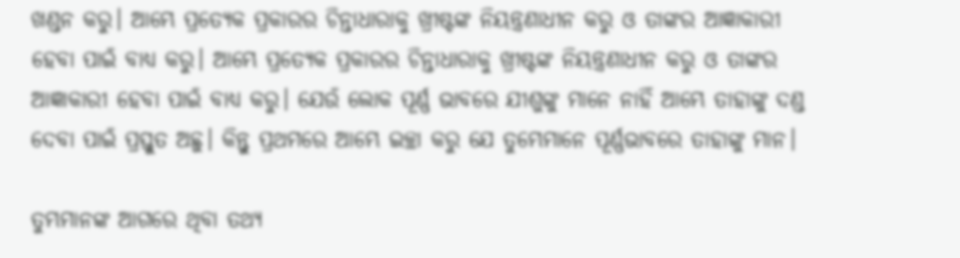ଖଣ୍ଡନ କରୁ। ଆମ୍ଭେ ପ୍ରତ୍ୟେକ ପ୍ରକାରର ଚିନ୍ତାଧାରାକୁ ଖ୍ରୀଷ୍ଟଙ୍କ ନିୟନ୍ତ୍ରଣାଧୀନ କରୁ ଓ ତାଙ୍କର ଆଜ୍ଞାକାରୀ ହେବା ପାଇଁ ବାଧ୍ୟ କରୁ। ଆମ୍ଭେ ପ୍ରତ୍ୟେକ ପ୍ରକାରର ଚିନ୍ତାଧାରାକୁ ଖ୍ରୀଷ୍ଟଙ୍କ ନିୟନ୍ତ୍ରଣାଧୀନ କରୁ ଓ ତାଙ୍କର ଆଜ୍ଞାକାରୀ ହେବା ପାଇଁ ବାଧ୍ୟ କରୁ। ଯେଉଁ ଲୋକ ପୂର୍ଣ୍ଣ ଭାବରେ ଯୀଶୁଙ୍କୁ ମାନେ ନାହିଁ ଆମ୍ଭେ ତାହାଙ୍କୁ ଦଣ୍ଡ ଦେବା ପାଇଁ ପ୍ରସ୍ତୁତ ଅଛୁ। କିନ୍ତୁ ପ୍ରଥମରେ ଆମ୍ଭେ ଇଚ୍ଛା କରୁ ଯେ ତୁମ୍ଭେମାନେ ପୂର୍ଣ୍ଣଭାବରେ ତାହାଙ୍କୁ ମାନ।

ତୁମ୍ଭମାନଙ୍କ ଆଗରେ ଥିବା ତଥ୍ୟ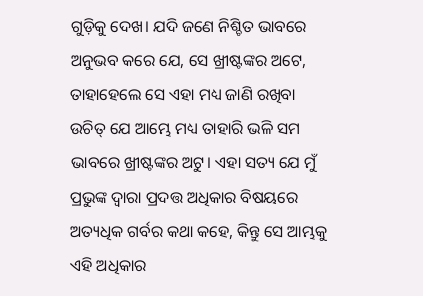ଗୁଡ଼ିକୁ ଦେଖ। ଯଦି ଜଣେ ନିଶ୍ଚିତ ଭାବରେ ଅନୁଭବ କରେ ଯେ, ସେ ଖ୍ରୀଷ୍ଟଙ୍କର ଅଟେ, ତାହାହେଲେ ସେ ଏହା ମଧ୍ୟ ଜାଣି ରଖିବା ଉଚିତ୍ ଯେ ଆମ୍ଭେ ମଧ୍ୟ ତାହାରି ଭଳି ସମ ଭାବରେ ଖ୍ରୀଷ୍ଟଙ୍କର ଅଟୁ। ଏହା ସତ୍ୟ ଯେ ମୁଁ ପ୍ରଭୁଙ୍କ ଦ୍ୱାରା ପ୍ରଦତ୍ତ ଅଧିକାର ବିଷୟରେ ଅତ୍ୟଧିକ ଗର୍ବର କଥା କହେ, କିନ୍ତୁ ସେ ଆମ୍ଭକୁ ଏହି ଅଧିକାର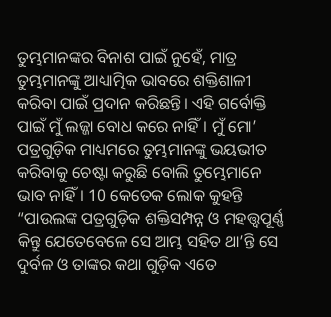ତୁମ୍ଭମାନଙ୍କର ବିନାଶ ପାଇଁ ନୁହେଁ, ମାତ୍ର ତୁମ୍ଭମାନଙ୍କୁ ଆଧ୍ୟାତ୍ମିକ ଭାବରେ ଶକ୍ତିଶାଳୀ କରିବା ପାଇଁ ପ୍ରଦାନ କରିଛନ୍ତି। ଏହି ଗର୍ବୋକ୍ତି ପାଇଁ ମୁଁ ଲଜ୍ଜା ବୋଧ କରେ ନାହିଁ। ମୁଁ ମୋ’ ପତ୍ରଗୁଡ଼ିକ ମାଧ୍ୟମରେ ତୁମ୍ଭମାନଙ୍କୁ ଭୟଭୀତ କରିବାକୁ ଚେଷ୍ଟା କରୁଛି ବୋଲି ତୁମ୍ଭେମାନେ ଭାବ ନାହିଁ। 10 କେତେକ ଲୋକ କୁହନ୍ତି “ପାଉଲଙ୍କ ପତ୍ରଗୁଡ଼ିକ ଶକ୍ତିସମ୍ପନ୍ନ ଓ ମହତ୍ତ୍ୱପୂର୍ଣ୍ଣ କିନ୍ତୁ ଯେତେବେଳେ ସେ ଆମ୍ଭ ସହିତ ଥା’ନ୍ତି ସେ ଦୁର୍ବଳ ଓ ତାଙ୍କର କଥା ଗୁଡ଼ିକ ଏତେ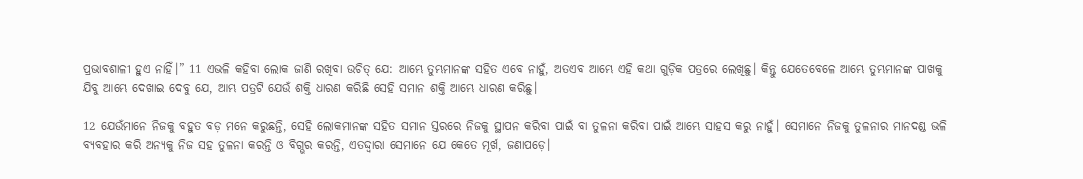ପ୍ରଭାବଶାଳୀ ହୁଏ ନାହିଁ।” 11 ଏଭଳି କହିବା ଲୋକ ଜାଣି ରଖିବା ଉଚିତ୍ ଯେ: ଆମ୍ଭେ ତୁମ୍ଭମାନଙ୍କ ସହିତ ଏବେ ନାହୁଁ, ଅତଏବ ଆମ୍ଭେ ଏହି କଥା ଗୁଡ଼ିକ ପତ୍ରରେ ଲେଖିଛୁ। କିନ୍ତୁ ଯେତେବେଳେ ଆମ୍ଭେ ତୁମ୍ଭମାନଙ୍କ ପାଖକୁ ଯିବୁ ଆମ୍ଭେ ଦେଖାଇ ଦେବୁ ଯେ, ଆମ୍ଭ ପତ୍ରଟି ଯେଉଁ ଶକ୍ତି ଧାରଣ କରିଛି ସେହି ସମାନ ଶକ୍ତି ଆମ୍ଭେ ଧାରଣ କରିଛୁ।

12 ଯେଉଁମାନେ ନିଜକୁ ବହୁତ ବଡ଼ ମନେ କରୁଛନ୍ତି, ସେହି ଲୋକମାନଙ୍କ ସହିତ ସମାନ ସ୍ତରରେ ନିଜକୁ ସ୍ଥାପନ କରିବା ପାଇଁ ବା ତୁଳନା କରିବା ପାଇଁ ଆମ୍ଭେ ସାହସ କରୁ ନାହୁଁ। ସେମାନେ ନିଜକୁ ତୁଳନାର ମାନଦଣ୍ଡ ଭଳି ବ୍ୟବହାର କରି ଅନ୍ୟକୁ ନିଜ ସହ ତୁଳନା କରନ୍ତି ଓ ବିଗ୍ଭର କରନ୍ତି, ଏତଦ୍ଦ୍ୱାରା ସେମାନେ ଯେ କେତେ ମୂର୍ଖ, ଜଣାପଡ଼େ।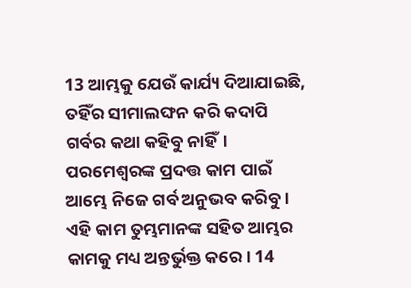13 ଆମ୍ଭକୁ ଯେଉଁ କାର୍ଯ୍ୟ ଦିଆଯାଇଛି, ତହିଁର ସୀମାଲଙ୍ଘନ କରି କଦାପି ଗର୍ବର କଥା କହିବୁ ନାହିଁ। ପରମେଶ୍ୱରଙ୍କ ପ୍ରଦତ୍ତ କାମ ପାଇଁ ଆମ୍ଭେ ନିଜେ ଗର୍ବ ଅନୁଭବ କରିବୁ। ଏହି କାମ ତୁମ୍ଭମାନଙ୍କ ସହିତ ଆମ୍ଭର କାମକୁ ମଧ୍ୟ ଅନ୍ତର୍ଭୁକ୍ତ କରେ। 14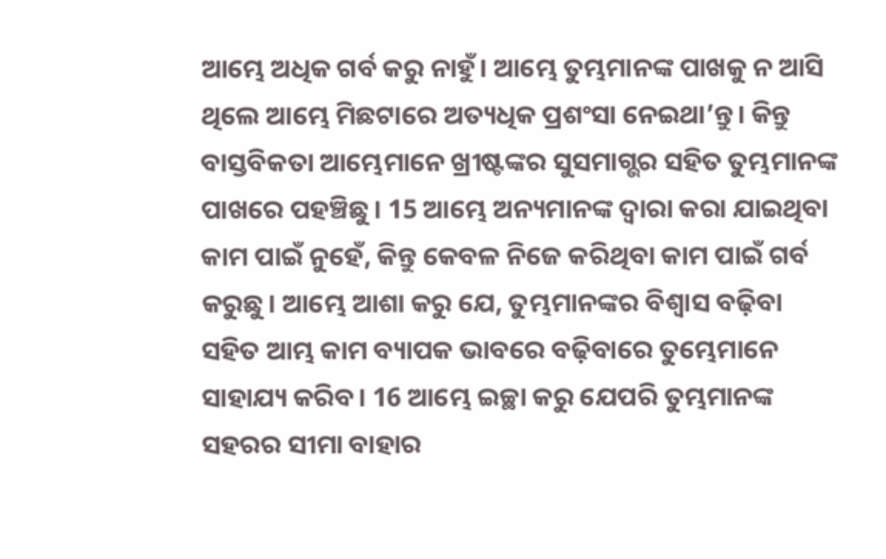ଆମ୍ଭେ ଅଧିକ ଗର୍ବ କରୁ ନାହୁଁ। ଆମ୍ଭେ ତୁମ୍ଭମାନଙ୍କ ପାଖକୁ ନ ଆସି ଥିଲେ ଆମ୍ଭେ ମିଛଟାରେ ଅତ୍ୟଧିକ ପ୍ରଶଂସା ନେଇଥା’ନ୍ତୁ। କିନ୍ତୁ ବାସ୍ତବିକତା ଆମ୍ଭେମାନେ ଖ୍ରୀଷ୍ଟଙ୍କର ସୁସମାଗ୍ଭର ସହିତ ତୁମ୍ଭମାନଙ୍କ ପାଖରେ ପହଞ୍ଚିଛୁ। 15 ଆମ୍ଭେ ଅନ୍ୟମାନଙ୍କ ଦ୍ୱାରା କରା ଯାଇଥିବା କାମ ପାଇଁ ନୁହେଁ, କିନ୍ତୁ କେବଳ ନିଜେ କରିଥିବା କାମ ପାଇଁ ଗର୍ବ କରୁଛୁ। ଆମ୍ଭେ ଆଶା କରୁ ଯେ, ତୁମ୍ଭମାନଙ୍କର ବିଶ୍ୱାସ ବଢ଼ିବା ସହିତ ଆମ୍ଭ କାମ ବ୍ୟାପକ ଭାବରେ ବଢ଼ିବାରେ ତୁମ୍ଭେମାନେ ସାହାଯ୍ୟ କରିବ। 16 ଆମ୍ଭେ ଇଚ୍ଛା କରୁ ଯେପରି ତୁମ୍ଭମାନଙ୍କ ସହରର ସୀମା ବାହାର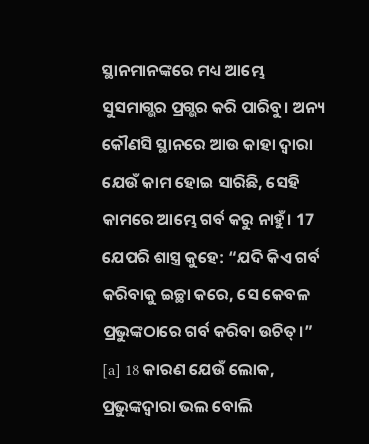ସ୍ଥାନମାନଙ୍କରେ ମଧ୍ୟ ଆମ୍ଭେ ସୁସମାଗ୍ଭର ପ୍ରଗ୍ଭର କରି ପାରିବୁ। ଅନ୍ୟ କୌଣସି ସ୍ଥାନରେ ଆଉ କାହା ଦ୍ୱାରା ଯେଉଁ କାମ ହୋଇ ସାରିଛି, ସେହି କାମରେ ଆମ୍ଭେ ଗର୍ବ କରୁ ନାହୁଁ। 17 ଯେପରି ଶାସ୍ତ୍ର କୁହେ: “ଯଦି କିଏ ଗର୍ବ କରିବାକୁ ଇଚ୍ଛା କରେ, ସେ କେବଳ ପ୍ରଭୁଙ୍କଠାରେ ଗର୍ବ କରିବା ଉଚିତ୍।” [a] 18 କାରଣ ଯେଉଁ ଲୋକ, ପ୍ରଭୁଙ୍କଦ୍ୱାରା ଭଲ ବୋଲି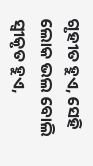ଗୃହୀତ ହୁଏ, ସେହି ଲୋକ ଭଲ ବୋଲି ସ୍ୱୀକୃତ ହୁଏ,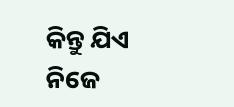କିନ୍ତୁ ଯିଏ ନିଜେ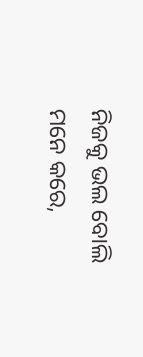ନିଜକୁ ଭଲ ବୋଲି ମନେ କରେ,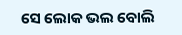ସେ ଲୋକ ଭଲ ବୋଲି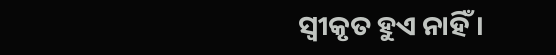ସ୍ୱୀକୃତ ହୁଏ ନାହିଁ।